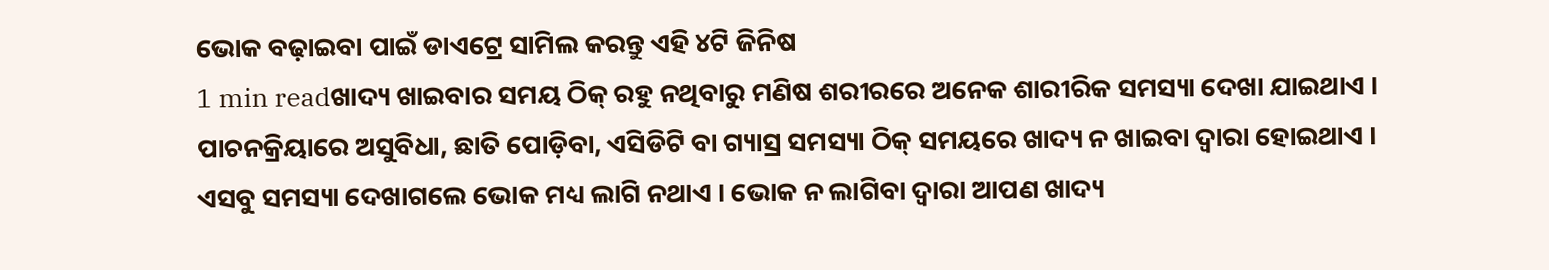ଭୋକ ବଢ଼ାଇବା ପାଇଁ ଡାଏଟ୍ରେ ସାମିଲ କରନ୍ତୁ ଏହି ୪ଟି ଜିନିଷ
1 min readଖାଦ୍ୟ ଖାଇବାର ସମୟ ଠିକ୍ ରହୁ ନଥିବାରୁ ମଣିଷ ଶରୀରରେ ଅନେକ ଶାରୀରିକ ସମସ୍ୟା ଦେଖା ଯାଇଥାଏ । ପାଚନକ୍ରିୟାରେ ଅସୁବିଧା, ଛାତି ପୋଡ଼ିବା, ଏସିଡିଟି ବା ଗ୍ୟାସ୍ର ସମସ୍ୟା ଠିକ୍ ସମୟରେ ଖାଦ୍ୟ ନ ଖାଇବା ଦ୍ୱାରା ହୋଇଥାଏ । ଏସବୁ ସମସ୍ୟା ଦେଖାଗଲେ ଭୋକ ମଧ୍ୟ ଲାଗି ନଥାଏ । ଭୋକ ନ ଲାଗିବା ଦ୍ୱାରା ଆପଣ ଖାଦ୍ୟ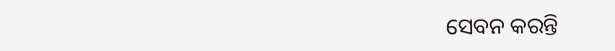ସେବନ କରନ୍ତି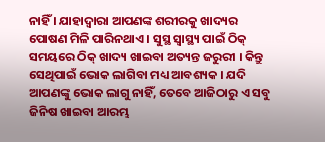ନାହିଁ । ଯାହାଦ୍ୱାରା ଆପଣଙ୍କ ଶରୀରକୁ ଖାଦ୍ୟର ପୋଷଣ ମିଳି ପାରିନଥାଏ । ସୁସ୍ଥ ସ୍ୱାସ୍ଥ୍ୟ ପାଇଁ ଠିକ୍ ସମୟରେ ଠିକ୍ ଖାଦ୍ୟ ଖାଇବା ଅତ୍ୟନ୍ତ ଜରୁରୀ । କିନ୍ତୁ ସେଥିପାଇଁ ଭୋକ ଲାଗିବା ମଧ୍ୟ ଆବଶ୍ୟକ । ଯଦି ଆପଣଙ୍କୁ ଭୋକ ଲାଗୁ ନାହିଁ, ତେବେ ଆଜିଠାରୁ ଏ ସବୁ ଜିନିଷ ଖାଇବା ଆରମ୍ଭ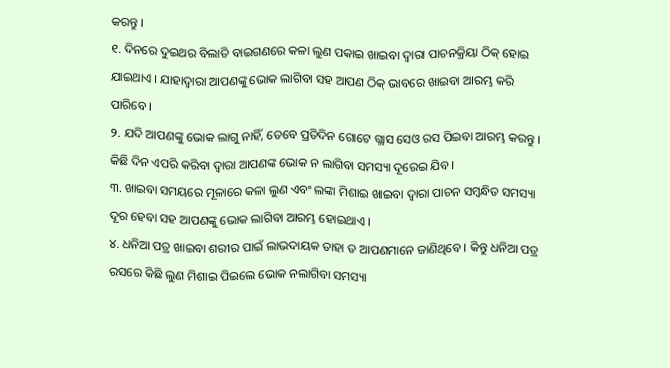କରନ୍ତୁ ।
୧. ଦିନରେ ଦୁଇଥର ବିଲାତି ବାଇଗଣରେ କଳା ଲୁଣ ପକାଇ ଖାଇବା ଦ୍ୱାରା ପାଚନକ୍ରିୟା ଠିକ୍ ହୋଇ ଯାଇଥାଏ । ଯାହାଦ୍ୱାରା ଆପଣଙ୍କୁ ଭୋକ ଲାଗିବା ସହ ଆପଣ ଠିକ୍ ଭାବରେ ଖାଇବା ଆରମ୍ଭ କରି ପାରିବେ ।
୨. ଯଦି ଆପଣଙ୍କୁ ଭୋକ ଲାଗୁ ନାହିଁ, ତେବେ ପ୍ରତିଦିନ ଗୋଟେ ଗ୍ଲାସ ସେଓ ରସ ପିଇବା ଆରମ୍ଭ କରନ୍ତୁ । କିଛି ଦିନ ଏପରି କରିବା ଦ୍ୱାରା ଆପଣଙ୍କ ଭୋକ ନ ଲାଗିବା ସମସ୍ୟା ଦୂରେଇ ଯିବ ।
୩. ଖାଇବା ସମୟରେ ମୂଳାରେ କଳା ଲୁଣ ଏବଂ ଲଙ୍କା ମିଶାଇ ଖାଇବା ଦ୍ୱାରା ପାଚନ ସମ୍ବନ୍ଧିତ ସମସ୍ୟା ଦୂର ହେବା ସହ ଆପଣଙ୍କୁ ଭୋକ ଲାଗିବା ଆରମ୍ଭ ହୋଇଥାଏ ।
୪. ଧନିଆ ପତ୍ର ଖାଇବା ଶରୀର ପାଇଁ ଲାଭଦାୟକ ତାହା ତ ଆପଣମାନେ ଜାଣିଥିବେ । କିନ୍ତୁ ଧନିଆ ପତ୍ର ରସରେ କିଛି ଲୁଣ ମିଶାଇ ପିଇଲେ ଭୋକ ନଲାଗିବା ସମସ୍ୟା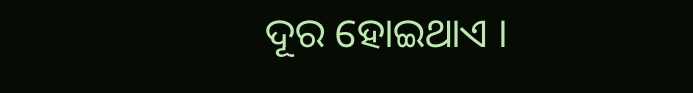ଦୂର ହୋଇଥାଏ ।